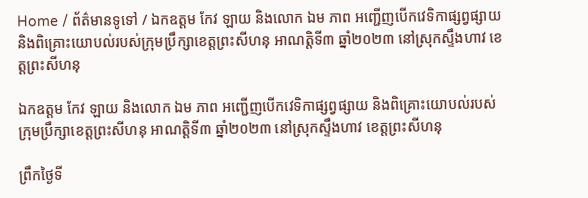Home / ព័ត៌មានទូទៅ / ឯកឧត្តម កែវ ឡាយ និងលោក ឯម ភាព អញ្ជើញបើកវេទិកាផ្សព្វផ្សាយ និងពិគ្រោះយោបល់របស់ក្រុមប្រឹក្សាខេត្តព្រះសីហនុ អាណត្តិទី៣ ឆ្នាំ២០២៣ នៅស្រុកស្ទឹងហាវ ខេត្តព្រះសីហនុ

ឯកឧត្តម កែវ ឡាយ និងលោក ឯម ភាព អញ្ជើញបើកវេទិកាផ្សព្វផ្សាយ និងពិគ្រោះយោបល់របស់ក្រុមប្រឹក្សាខេត្តព្រះសីហនុ អាណត្តិទី៣ ឆ្នាំ២០២៣ នៅស្រុកស្ទឹងហាវ ខេត្តព្រះសីហនុ

ព្រឹកថ្ងៃទី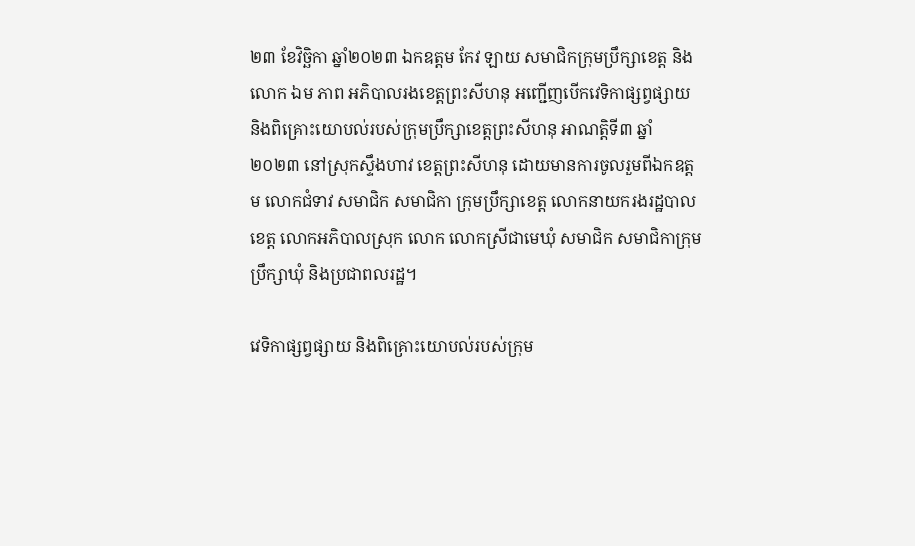២៣ ខែវិច្ឆិកា ឆ្នាំ២០២៣ ឯកឧត្តម កែវ ឡាយ សមាជិកក្រុមប្រឹក្សាខេត្ត និងលោក ឯម ភាព អភិបាលរងខេត្តព្រះសីហនុ អញ្ជើញបើកវេទិកាផ្សព្វផ្សាយ និងពិគ្រោះយោបល់របស់ក្រុមប្រឹក្សាខេត្តព្រះសីហនុ អាណត្តិទី៣ ឆ្នាំ២០២៣ នៅស្រុកស្ទឹងហាវ ខេត្តព្រះសីហនុ ដោយមានការចូលរួមពីឯកឧត្តម លោកជំទាវ សមាជិក សមាជិកា ក្រុមប្រឹក្សាខេត្ត លោកនាយករងរដ្ឋបាលខេត្ត លោកអភិបាលស្រុក លោក លោកស្រីជាមេឃុំ សមាជិក សមាជិកាក្រុមប្រឹក្សាឃុំ និងប្រជាពលរដ្ឋ។

វេទិកាផ្សព្វផ្សាយ និងពិគ្រោះយោបល់របស់ក្រុម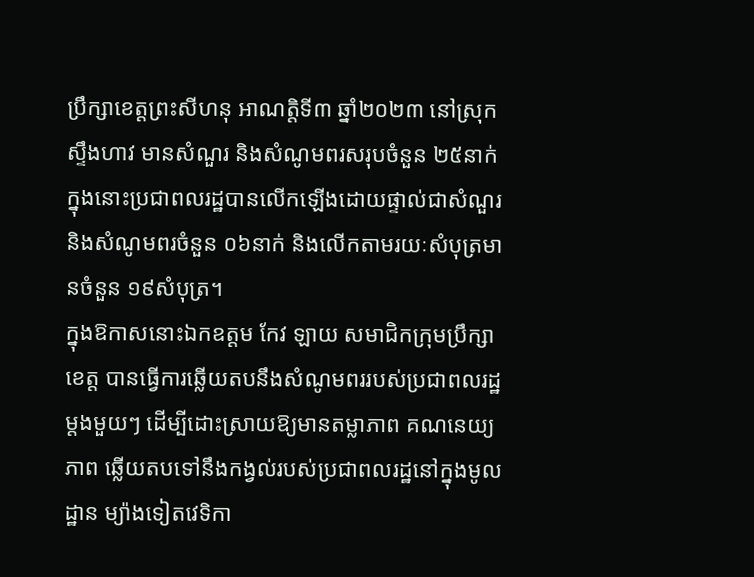ប្រឹក្សាខេត្តព្រះសីហនុ អាណត្តិទី៣ ឆ្នាំ២០២៣ នៅស្រុកស្ទឹងហាវ មានសំណួរ និងសំណូមពរសរុបចំនួន ២៥នាក់ក្នុងនោះប្រជាពលរដ្ឋបានលើកឡើងដោយផ្ទាល់ជាសំណួរ និងសំណូមពរចំនួន ០៦នាក់ និងលើកតាមរយៈសំបុត្រមានចំនួន ១៩សំបុត្រ។
ក្នុងឱកាសនោះឯកឧត្តម កែវ ឡាយ សមាជិកក្រុមប្រឹក្សាខេត្ត បានធ្វើការឆ្លើយតបនឹងសំណូមពររបស់ប្រជាពលរដ្ឋម្តងមួយៗ ដើម្បីដោះស្រាយឱ្យមានតម្លាភាព គណនេយ្យភាព ឆ្លើយតបទៅនឹងកង្វល់របស់ប្រជាពលរដ្ឋនៅក្នុងមូលដ្ឋាន ម្យ៉ាងទៀតវេទិកា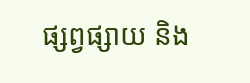ផ្សព្វផ្សាយ និង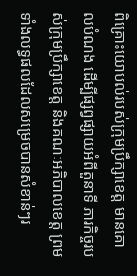ពិគ្រោះយោបល់របស់ក្រុមប្រឹក្សាខេត្ត មានគោលបំណង ដើម្បីផ្សព្វផ្សាយអំពីតួនាទី ភារកិច្ចរបស់ក្រុមប្រឹក្សាខេត្ត និងគណៈអភិបាលខេត្ត ព្រមទាំងលទ្ធផលដែលសម្រេចបានសំខាន់ៗរ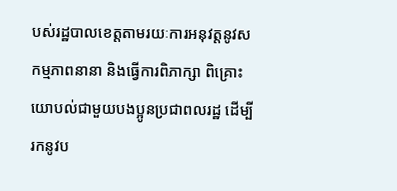បស់រដ្ឋបាលខេត្តតាមរយៈការអនុវត្តនូវសកម្មភាពនានា និងធ្វើការពិភាក្សា ពិគ្រោះយោបល់ជាមួយបងប្អូនប្រជាពលរដ្ឋ ដើម្បីរកនូវប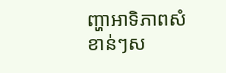ញ្ហាអាទិភាពសំខាន់ៗស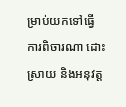ម្រាប់យកទៅធ្វើការពិចារណា ដោះស្រាយ និងអនុវត្ត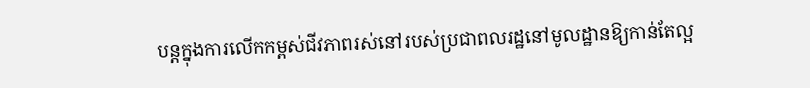បន្តក្នុងការលើកកម្ពស់ជីវភាពរស់នៅរបស់ប្រជាពលរដ្ឋនៅមូលដ្ឋានឱ្យកាន់តែល្អ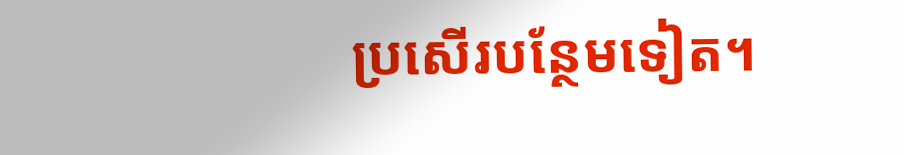ប្រសើរបន្ថែមទៀត។